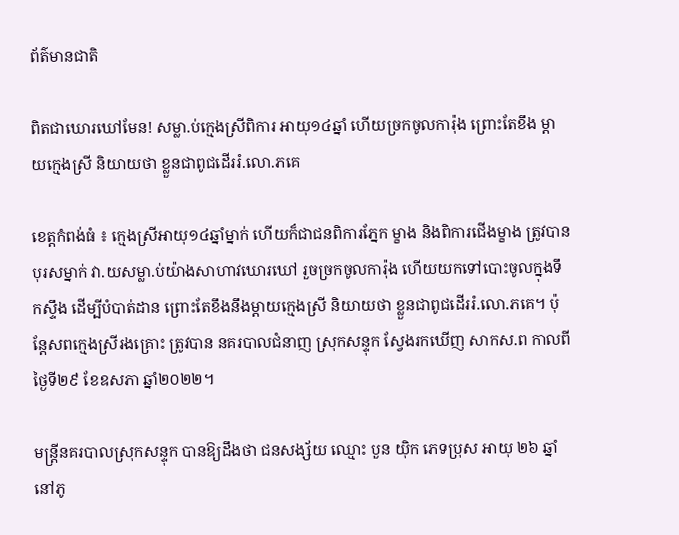ព័ត៌មានជាតិ

ពិតជាឃោរឃៅមែន! សម្លា.ប់ក្មេងស្រីពិការ អាយុ១៤ឆ្នាំ ហើយច្រកចូលការ៉ុង ព្រោះតែខឹង ម្តាយក្មេងស្រី និយាយថា ខ្លួនជាពូជដើររំ.លោ.ភគេ

ខេត្តកំពង់ធំ ៖ ក្មេងស្រីអាយុ១៤ឆ្នាំម្នាក់ ហើយក៏ជាជនពិការភ្នែក ម្ខាង និងពិការជើងម្ខាង ត្រូវបានបុរសម្នាក់ វា.យសម្លា.ប់យ៉ាងសាហាវឃោរឃៅ រួចច្រកចូលការ៉ុង ហើយយកទៅបោះចូលក្នុងទឹកស្ទឹង ដើម្បីបំបាត់ដាន ព្រោះតែខឹងនឹងម្តាយក្មេងស្រី និយាយថា ខ្លួនជាពូជដើររំ.លោ.ភគេ។ ប៉ុន្តែសពក្មេងស្រីរងគ្រោះ ត្រូវបាន នគរបាលជំនាញ ស្រុកសន្ទុក ស្វែងរកឃើញ សាកស.ព កាលពីថ្ងៃទី២៩ ខែឧសភា ឆ្នាំ២០២២។

មន្ត្រីនគរបាលស្រុកសន្ទុក បានឱ្យដឹងថា ជនសង្ស័យ ឈ្មោះ បួន យ៉ិក ភេទប្រុស អាយុ ២៦ ឆ្នាំ នៅភូ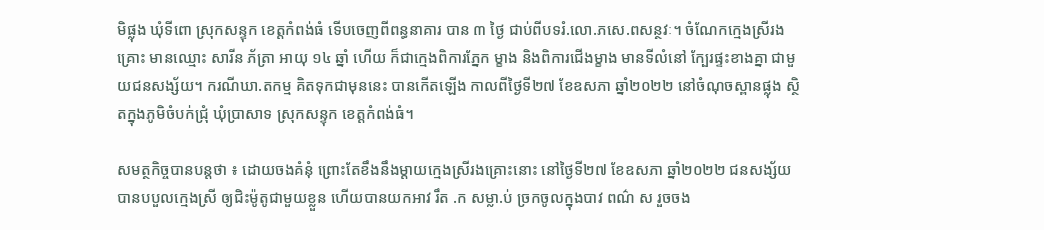មិផ្លុង ឃុំទីពោ ស្រុកសន្ទុក ខេត្តកំពង់ធំ ទើបចេញពីពន្ធនាគារ បាន ៣ ថ្ងៃ ជាប់ពីបទរំ.លោ.ភសេ.ពសន្ថវៈ។ ចំណែកក្មេងស្រីរងគ្រោះ មានឈ្មោះ សារីន ភ័ត្រា អាយុ ១៤ ឆ្នាំ ហើយ ក៏ជាក្មេងពិការភ្នែក ម្ខាង និងពិការជើងម្ខាង មានទីលំនៅ ក្បែរផ្ទះខាងគ្នា ជាមួយជនសង្ស័យ។ ករណីឃា.តកម្ម គិតទុកជាមុននេះ បានកើតឡើង កាលពីថ្ងៃទី២៧ ខែឧសភា ឆ្នាំ២០២២ នៅចំណុចស្ពានផ្លុង ស្ថិតក្នុងភូមិចំបក់ជ្រុំ ឃុំប្រាសាទ ស្រុកសន្ទុក ខេត្តកំពង់ធំ។

សមត្ថកិច្ចបានបន្តថា ៖ ដោយចងគំនុំ ព្រោះតែខឹងនឹងម្តាយក្មេងស្រីរងគ្រោះនោះ នៅថ្ងៃទី២៧ ខែឧសភា ឆ្នាំ២០២២ ជនសង្ស័យ បានបបួលក្មេងស្រី ឲ្យជិះម៉ូតូជាមួយខ្លួន ហើយបានយកអាវ រឹត .ក សម្លា.ប់ ច្រកចូលក្នុងបាវ ពណ៌ ស រួចចង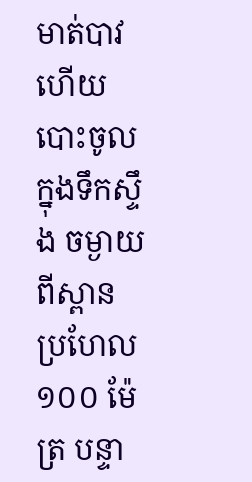មាត់បាវ ហើយបោះចូល ក្នុងទឹកស្ទឹង ចម្ងាយពីស្ពាន ប្រហែល ១០០ ម៉ែត្រ បន្ទា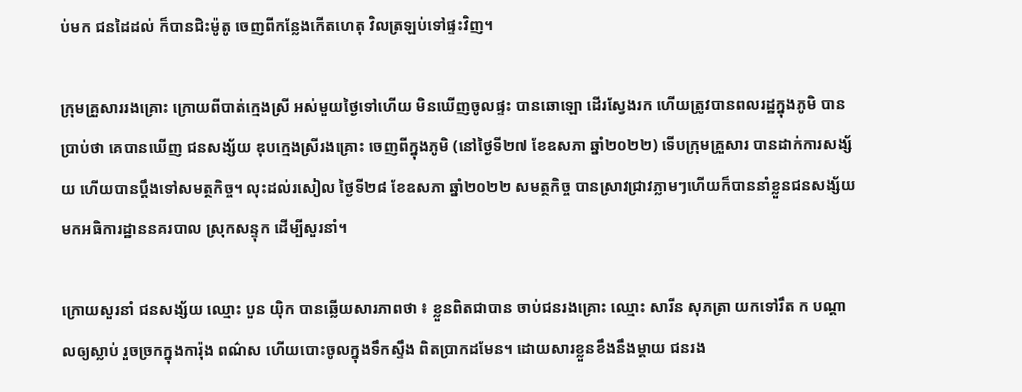ប់មក ជនដៃដល់ ក៏បានជិះម៉ូតូ ចេញពីកន្លែងកើតហេតុ វិលត្រឡប់ទៅផ្ទះវិញ។

ក្រុមគ្រួសាររងគ្រោះ ក្រោយពីបាត់ក្មេងស្រី អស់មួយថ្ងៃទៅហើយ មិនឃើញចូលផ្ទះ បានឆោឡោ ដើរស្វែងរក ហើយត្រូវបានពលរដ្ឋក្នុងភូមិ បានប្រាប់ថា គេបានឃើញ ជនសង្ស័យ ឌុបក្មេងស្រីរងគ្រោះ ចេញពីក្នុងភូមិ (នៅថ្ងៃទី២៧ ខែឧសភា ឆ្នាំ២០២២) ទើបក្រុមគ្រួសារ បានដាក់ការសង្ស័យ ហើយបានប្តឹងទៅសមត្ថកិច្ច។ លុះដល់រសៀល ថ្ងៃទី២៨ ខែឧសភា ឆ្នាំ២០២២ សមត្ថកិច្ច បានស្រាវជ្រាវភ្លាមៗហើយក៏បាននាំខ្លួនជនសង្ស័យ មកអធិការដ្ឋាននគរបាល ស្រុកសន្ទុក ដើម្បីសួរនាំ។

ក្រោយសួរនាំ ជនសង្ស័យ ឈ្មោះ បួន យ៉ិក បានឆ្លើយសារភាពថា ៖ ខ្លួនពិតជាបាន ចាប់ជនរងគ្រោះ ឈ្មោះ សារីន សុភត្រា យកទៅរឹត ក បណ្តាលឲ្យស្លាប់ រួចច្រកក្នុងការ៉ុង ពណ៌ស ហើយបោះចូលក្នុងទឹកស្ទឹង ពិតប្រាកដមែន។ ដោយសារខ្លួនខឹងនឹងម្តាយ ជនរង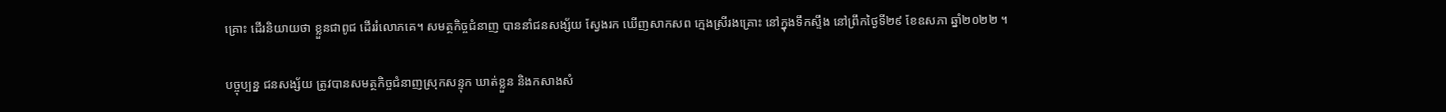គ្រោះ ដើរនិយាយថា ខ្លួនជាពូជ ដើររំលោភគេ។ សមត្ថកិច្ចជំនាញ បាននាំជនសង្ស័យ ស្វែងរក ឃើញសាកសព ក្មេងស្រីរងគ្រោះ នៅក្នុងទឹកស្ទឹង នៅព្រឹកថ្ងៃទី២៩ ខែឧសភា ឆ្នាំ២០២២ ។

បច្ចុប្បន្ន ជនសង្ស័យ ត្រូវបានសមត្ថកិច្ចជំនាញស្រុកសន្ទុក ឃាត់ខ្លួន និងកសាងសំ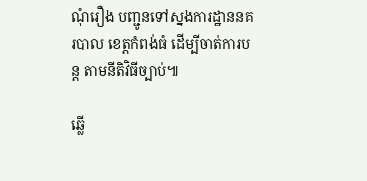ណុំរឿង បញ្ជូនទៅស្នងការដ្ឋាននគរបាល ខេត្តកំពង់ធំ ដើម្បីចាត់ការបន្ត តាមនីតិវិធីច្បាប់៕

ឆ្លើ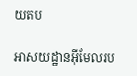យតប

អាសយដ្ឋានអ៊ីមែលរប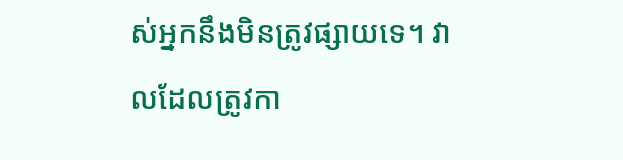ស់អ្នកនឹងមិនត្រូវផ្សាយទេ។ វាលដែលត្រូវកា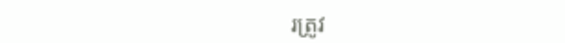រត្រូវ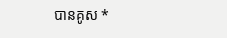បានគូស *